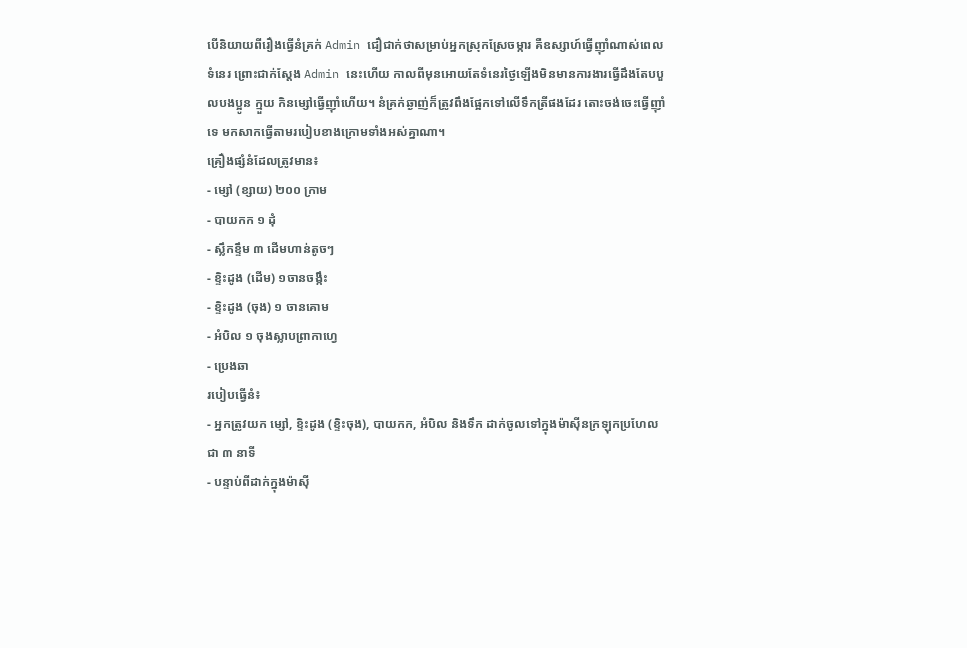បើនិយាយពីរឿងធ្វើនំគ្រក់ Admin ជឿជាក់ថាសម្រាប់អ្នកស្រុកស្រែចម្ការ គឺឧស្សាហ៍ធ្វើញ៉ាំណាស់ពេលទំនេរ ព្រោះជាក់ស្ដែង Admin នេះហើយ កាលពីមុនអោយតែទំនេរថ្ងៃឡើងមិនមានការងារធ្វើដឹងតែបបួលបងប្អូន ក្មួយ កិនម្សៅធ្វើញ៉ាំហើយ។ នំគ្រក់ឆ្ងាញ់ក៏ត្រូវពឹងផ្អែកទៅលើទឹកត្រីផងដែរ តោះចង់ចេះធ្វើញ៉ាំទេ មកសាកធ្វើតាមរបៀបខាងក្រោមទាំងអស់គ្នាណា។
គ្រឿងផ្សំនំដែលត្រូវមាន៖
- ម្សៅ (ខ្សាយ) ២០០ ក្រាម
- បាយកក ១ ដុំ
- ស្លឹកខ្ទឹម ៣ ដើមហាន់តូចៗ
- ខ្ទិះដូង (ដើម) ១ចានចង្កឹះ
- ខ្ទិះដូង (ចុង) ១ ចានគោម
- អំបិល ១ ចុងស្លាបព្រាកាហ្វេ
- ប្រេងឆា
របៀបធ្វើនំ៖
- អ្នកត្រូវយក ម្សៅ, ខ្ទិះដូង (ខ្ទិះចុង), បាយកក, អំបិល និងទឹក ដាក់ចូលទៅក្នុងម៉ាស៊ីនក្រឡុកប្រហែលជា ៣ នាទី
- បន្ទាប់ពីដាក់ក្នុងម៉ាស៊ី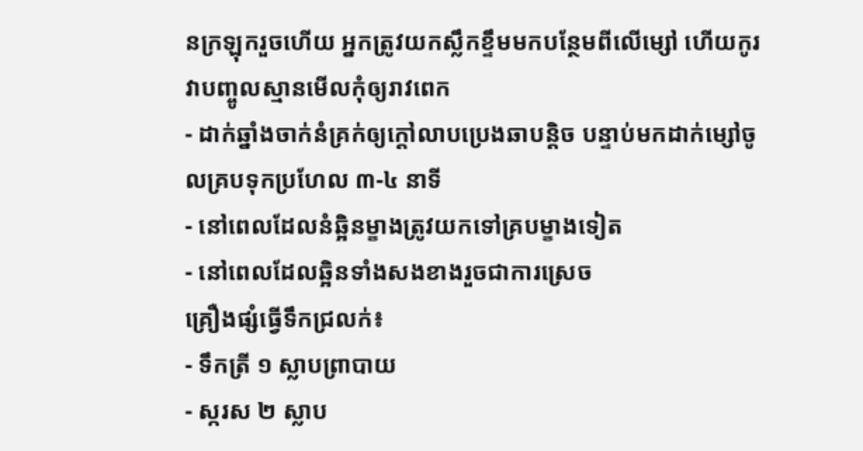នក្រឡុករួចហើយ អ្នកត្រូវយកស្លឹកខ្ទឹមមកបន្ថែមពីលើម្សៅ ហើយកូរវាបញ្ចូលស្មានមើលកុំឲ្យរាវពេក
- ដាក់ឆ្នាំងចាក់នំគ្រក់ឲ្យក្តៅលាបប្រេងឆាបន្តិច បន្ទាប់មកដាក់ម្សៅចូលគ្របទុកប្រហែល ៣-៤ នាទី
- នៅពេលដែលនំឆ្អិនម្ខាងត្រូវយកទៅគ្របម្ខាងទៀត
- នៅពេលដែលឆ្អិនទាំងសងខាងរួចជាការស្រេច
គ្រឿងផ្សំធ្វើទឹកជ្រលក់៖
- ទឹកត្រី ១ ស្លាបព្រាបាយ
- ស្ករស ២ ស្លាប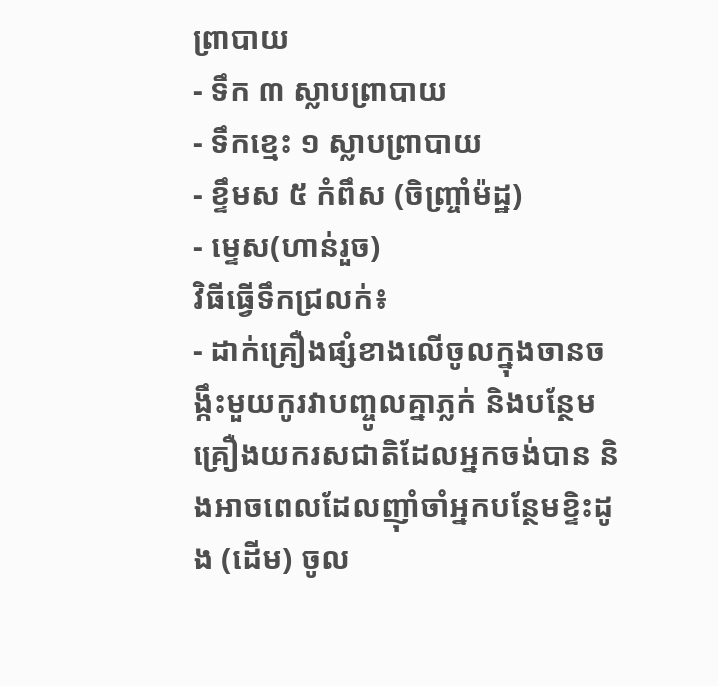ព្រាបាយ
- ទឹក ៣ ស្លាបព្រាបាយ
- ទឹកខ្មេះ ១ ស្លាបព្រាបាយ
- ខ្ទឹមស ៥ កំពឹស (ចិញ្ច្រាំម៉ដ្ឋ)
- ម្ទេស(ហាន់រួច)
វិធីធ្វើទឹកជ្រលក់៖
- ដាក់គ្រឿងផ្សំខាងលើចូលក្នុងចានចង្កឹះមួយកូរវាបញ្ចូលគ្នាភ្លក់ និងបន្ថែមគ្រឿងយករសជាតិដែលអ្នកចង់បាន និងអាចពេលដែលញ៉ាំចាំអ្នកបន្ថែមខ្ទិះដូង (ដើម) ចូល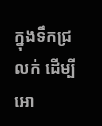ក្នុងទឹកជ្រលក់ ដើម្បីអោ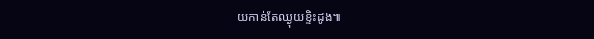យកាន់តែឈ្ងុយខ្ទិះដូង៕